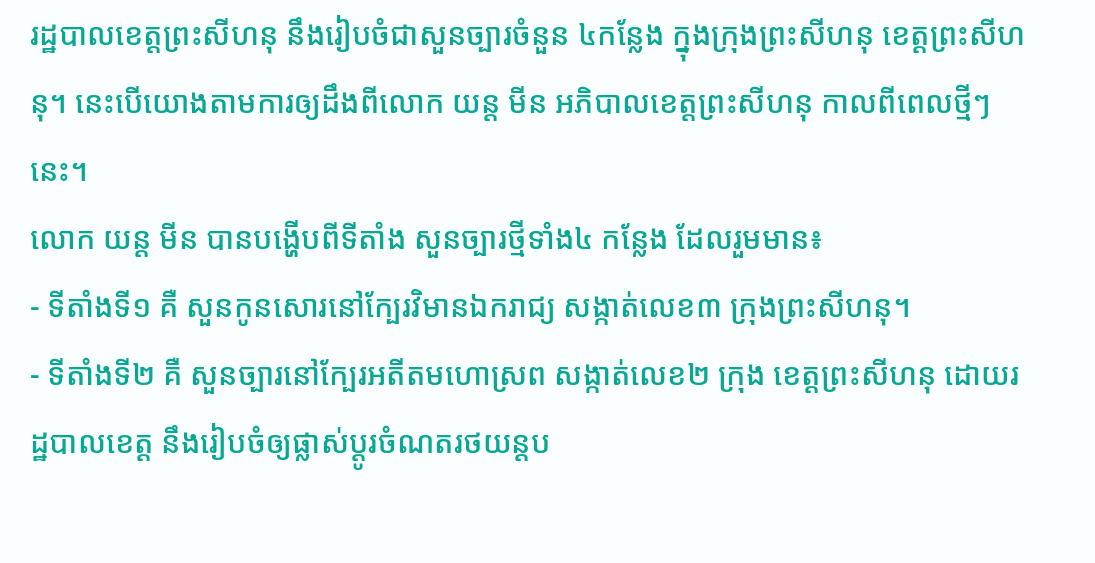រដ្ឋបាលខេត្តព្រះសីហនុ នឹងរៀបចំជាសួនច្បារចំនួន ៤កន្លែង ក្នុងក្រុងព្រះសីហនុ ខេត្តព្រះសីហនុ។ នេះបើយោងតាមការឲ្យដឹងពីលោក យន្ត មីន អភិបាលខេត្តព្រះសីហនុ កាលពីពេលថ្មីៗនេះ។
លោក យន្ត មីន បានបង្ហើបពីទីតាំង សួនច្បារថ្មីទាំង៤ កន្លែង ដែលរួមមាន៖
- ទីតាំងទី១ គឺ សួនកូនសោរនៅក្បែរវិមានឯករាជ្យ សង្កាត់លេខ៣ ក្រុងព្រះសីហនុ។
- ទីតាំងទី២ គឺ សួនច្បារនៅក្បែរអតីតមហោស្រព សង្កាត់លេខ២ ក្រុង ខេត្តព្រះសីហនុ ដោយរដ្ឋបាលខេត្ត នឹងរៀបចំឲ្យផ្លាស់ប្តូរចំណតរថយន្តប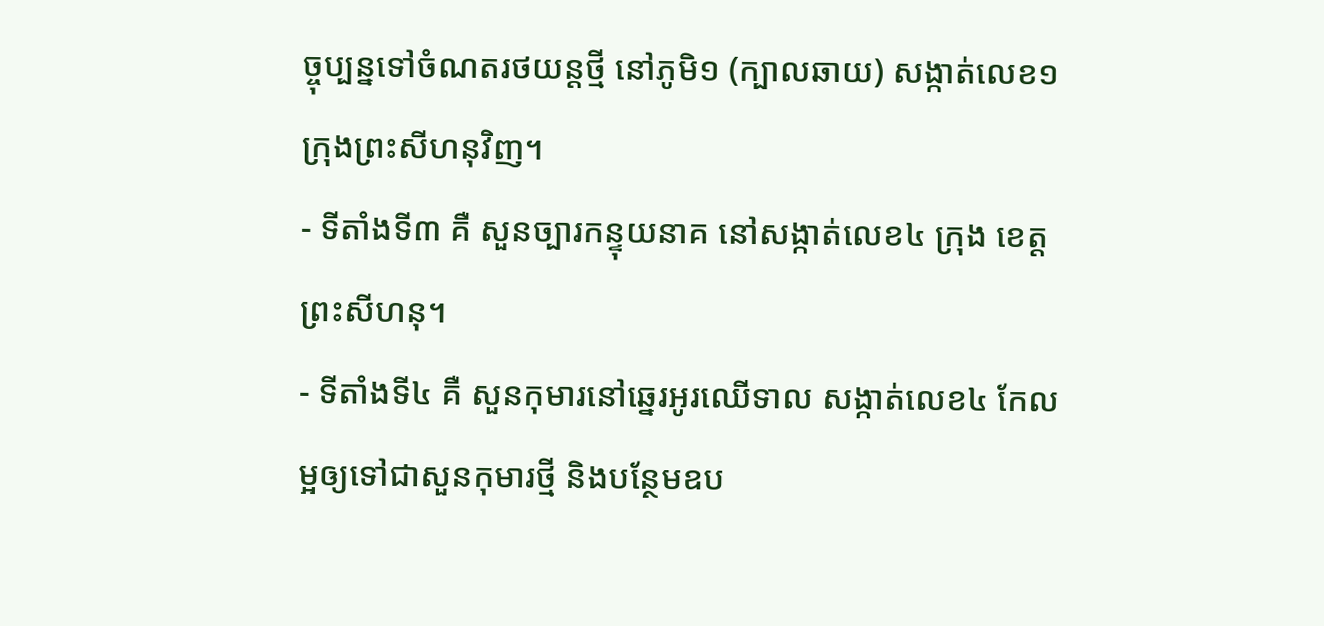ច្ចុប្បន្នទៅចំណតរថយន្តថ្មី នៅភូមិ១ (ក្បាលឆាយ) សង្កាត់លេខ១ ក្រុងព្រះសីហនុវិញ។
- ទីតាំងទី៣ គឺ សួនច្បារកន្ទុយនាគ នៅសង្កាត់លេខ៤ ក្រុង ខេត្តព្រះសីហនុ។
- ទីតាំងទី៤ គឺ សួនកុមារនៅឆ្នេរអូរឈើទាល សង្កាត់លេខ៤ កែលម្អឲ្យទៅជាសួនកុមារថ្មី និងបន្ថែមឧប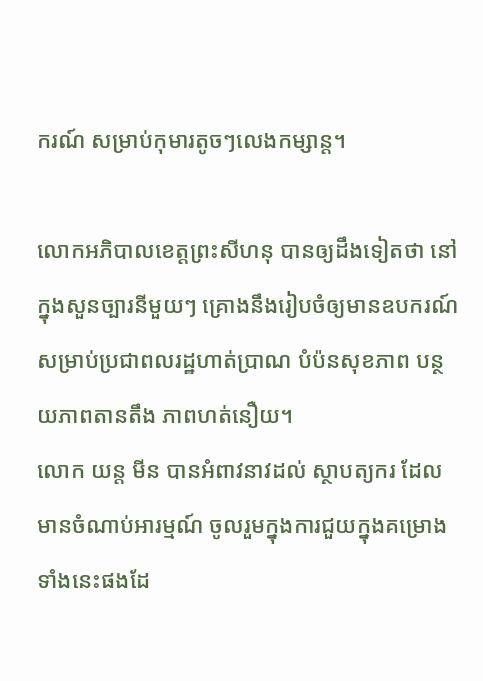ករណ៍ សម្រាប់កុមារតូចៗលេងកម្សាន្ត។

លោកអភិបាលខេត្តព្រះសីហនុ បានឲ្យដឹងទៀតថា នៅក្នុងសួនច្បារនីមួយៗ គ្រោងនឹងរៀបចំឲ្យមានឧបករណ៍សម្រាប់ប្រជាពលរដ្ឋហាត់ប្រាណ បំប៉នសុខភាព បន្ថយភាពតានតឹង ភាពហត់នឿយ។
លោក យន្ត មីន បានអំពាវនាវដល់ ស្ថាបត្យករ ដែលមានចំណាប់អារម្មណ៍ ចូលរួមក្នុងការជួយក្នុងគម្រោងទាំងនេះផងដែ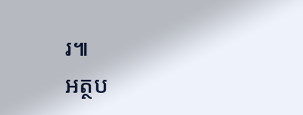រ៕
អត្ថប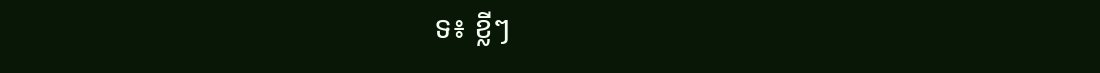ទ៖ ខ្លីៗ